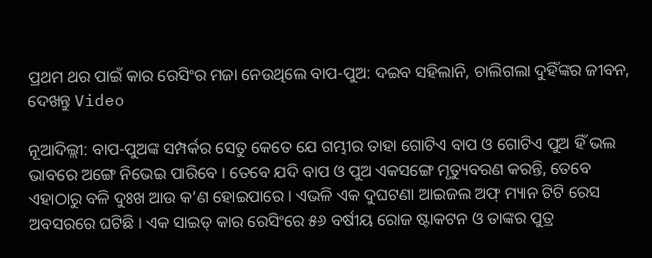ପ୍ରଥମ ଥର ପାଇଁ କାର ରେସିଂର ମଜା ନେଉଥିଲେ ବାପ-ପୁଅ: ଦଇବ ସହିଲାନି, ଚାଲିଗଲା ଦୁହିଁଙ୍କର ଜୀବନ, ଦେଖନ୍ତୁ Video

ନୂଆଦିଲ୍ଲୀ: ବାପ-ପୁଅଙ୍କ ସମ୍ପର୍କର ସେତୁ କେତେ ଯେ ଗମ୍ଭୀର ତାହା ଗୋଟିଏ ବାପ ଓ ଗୋଟିଏ ପୁଅ ହିଁ ଭଲ ଭାବରେ ଅଙ୍ଗେ ନିଭେଇ ପାରିବେ । ତେବେ ଯଦି ବାପ ଓ ପୁଅ ଏକସଙ୍ଗେ ମୃତ୍ୟୁବରଣ କରନ୍ତି, ତେବେ ଏହାଠାରୁ ବଳି ଦୁଃଖ ଆଉ କ’ଣ ହୋଇପାରେ । ଏଭଳି ଏକ ଦୁଘଟଣା ଆଇଜଲ ଅଫ୍ ମ୍ୟାନ ଟିଟି ରେସ ଅବସରରେ ଘଟିଛି । ଏକ ସାଇଡ୍ କାର ରେସିଂରେ ୫୬ ବର୍ଷୀୟ ରୋଜ ଷ୍ଟାକଟନ ଓ ତାଙ୍କର ପୁତ୍ର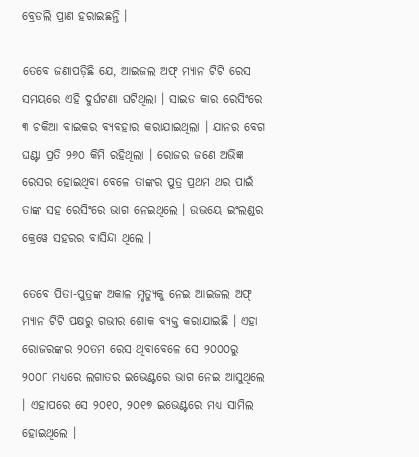ବ୍ରେଡଲି ପ୍ରାଣ ହରାଇଛନ୍ତି ।

ତେବେ ଜଣାପଡ଼ିଛି ଯେ, ଆଇଜଲ ଅଫ୍ ମ୍ୟାନ ଟିଟି ରେସ ସମୟରେ ଏହି ଦୁର୍ଘଟଣା ଘଟିଥିଲା । ସାଇଡ କାର ରେସିଂରେ ୩ ଚକିଆ ବାଇକର ବ୍ୟବହାର କରାଯାଇଥିଲା । ଯାନର ବେଗ ଘଣ୍ଟା ପ୍ରତି ୨୬୦ କିମି ରହିଥିଲା । ରୋଜର ଜଣେ ଅଭିଜ୍ଞ ରେସର ହୋଇଥିବା ବେଳେ ତାଙ୍କର ପୁତ୍ର ପ୍ରଥମ ଥର ପାଇଁ ତାଙ୍କ ସହ ରେସିଂରେ ଭାଗ ନେଇଥିଲେ । ଉଭୟେ ଇଂଲଣ୍ଡର କ୍ରେୱେ ସହରର ବାସିନ୍ଦା ଥିଲେ ।

ତେବେ ପିତା-ପୁତ୍ରଙ୍କ ଅକାଳ ମୃତ୍ୟୁକୁ ନେଇ ଆଇଜଲ ଅଫ୍ ମ୍ୟାନ ଟିଟି ପକ୍ଷରୁ ଗଭୀର ଶୋକ ବ୍ୟକ୍ତ କରାଯାଇଛି । ଏହା ରୋଜରଙ୍କର ୨୦ତମ ରେସ ଥିବାବେଳେ ସେ ୨୦୦୦ରୁ ୨୦୦୮ ମଧ୍ୟରେ ଲଗାତର ଇଭେଣ୍ଟରେ ଭାଗ ନେଇ ଆସୁଥିଲେ । ଏହାପରେ ସେ ୨୦୧୦, ୨୦୧୭ ଇଭେଣ୍ଟରେ ମଧ୍ୟ ସାମିଲ ହୋଇଥିଲେ ।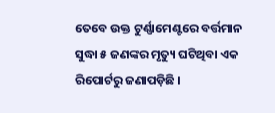ତେବେ ଉକ୍ତ ଟୁର୍ଣ୍ଣାମେଣ୍ଟରେ ବର୍ତ୍ତମାନ ସୁଦ୍ଧା ୫ ଜଣଙ୍କର ମୃତ୍ୟୁ ଘଟିଥିବା ଏକ ରିପୋର୍ଟରୁ ଜଣାପଡ଼ିଛି ।